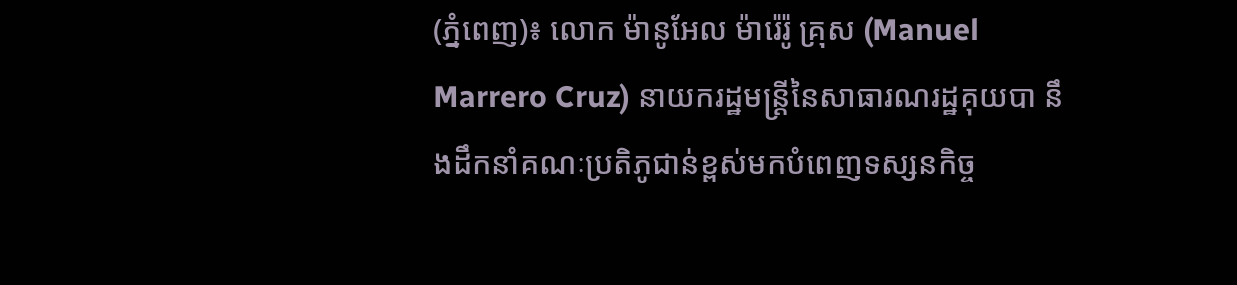(ភ្នំពេញ)៖ លោក ម៉ានូអែល ម៉ារ៉េរ៉ូ គ្រុស (Manuel Marrero Cruz) នាយករដ្ឋមន្ត្រីនៃសាធារណរដ្ឋគុយបា នឹងដឹកនាំគណៈប្រតិភូជាន់ខ្ពស់មកបំពេញទស្សនកិច្ច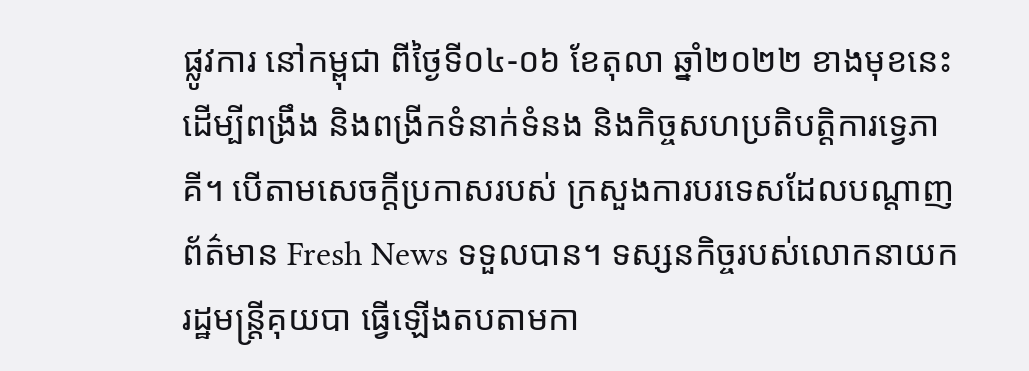ផ្លូវការ នៅកម្ពុជា ពីថ្ងៃទី០៤-០៦ ខែតុលា ឆ្នាំ២០២២ ខាងមុខនេះ ដើម្បីពង្រឹង និងពង្រីកទំនាក់ទំនង និងកិច្ចសហប្រតិបត្តិការទ្វេភាគី។ បើតាមសេចក្តីប្រកាសរបស់ ក្រសួងការបរទេសដែលបណ្តាញព័ត៌មាន Fresh News ទទួលបាន។ ទស្សនកិច្ចរបស់លោកនាយករដ្ឋមន្ត្រីគុយបា ធ្វើឡើងតបតាមកា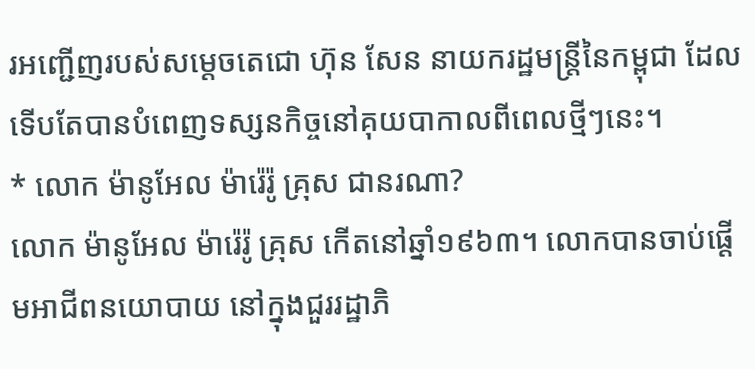រអញ្ជើញរបស់សម្តេចតេជោ ហ៊ុន សែន នាយករដ្ឋមន្ត្រីនៃកម្ពុជា ដែលទើបតែបានបំពេញទស្សនកិច្ចនៅគុយបាកាលពីពេលថ្មីៗនេះ។
* លោក ម៉ានូអែល ម៉ារ៉េរ៉ូ គ្រុស ជានរណា?
លោក ម៉ានូអែល ម៉ារ៉េរ៉ូ គ្រុស កើតនៅឆ្នាំ១៩៦៣។ លោកបានចាប់ផ្ដើមអាជីពនយោបាយ នៅក្នុងជួររដ្ឋាភិ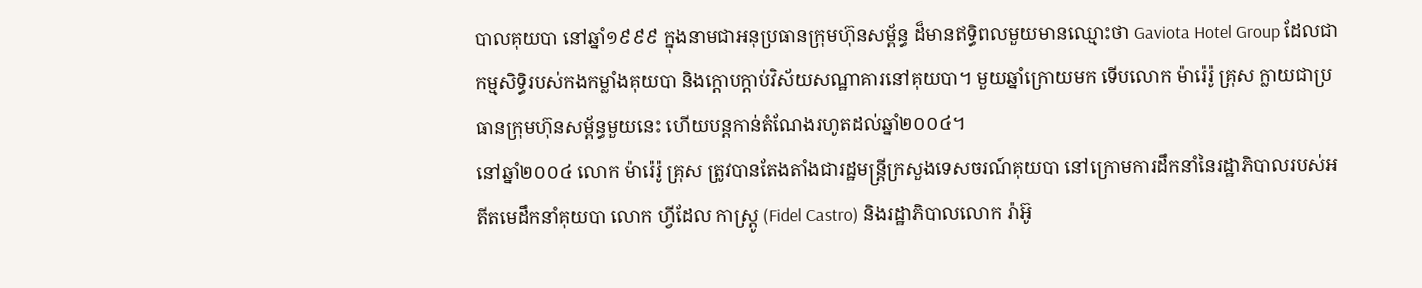បាលគុយបា នៅឆ្នាំ១៩៩៩ ក្នុងនាមជាអនុប្រធានក្រុមហ៊ុនសម្ព័ន្ធ ដ៏មានឥទ្ធិពលមួយមានឈ្មោះថា Gaviota Hotel Group ដែលជាកម្មសិទ្ធិរបស់កងកម្លាំងគុយបា និងក្ដោបក្ដាប់វិស័យសណ្ឋាគារនៅគុយបា។ មួយឆ្នាំក្រោយមក ទើបលោក ម៉ារ៉េរ៉ូ គ្រុស ក្លាយជាប្រធានក្រុមហ៊ុនសម្ព័ន្ធមួយនេះ ហើយបន្តកាន់តំណែងរហូតដល់ឆ្នាំ២០០៤។
នៅឆ្នាំ២០០៤ លោក ម៉ារ៉េរ៉ូ គ្រុស ត្រូវបានតែងតាំងជារដ្ឋមន្ត្រីក្រសួងទេសចរណ៍គុយបា នៅក្រោមការដឹកនាំនៃរដ្ឋាភិបាលរបស់អតីតមេដឹកនាំគុយបា លោក ហ្វីដែល កាស្ត្រូ (Fidel Castro) និងរដ្ឋាភិបាលលោក រ៉ាអ៊ូ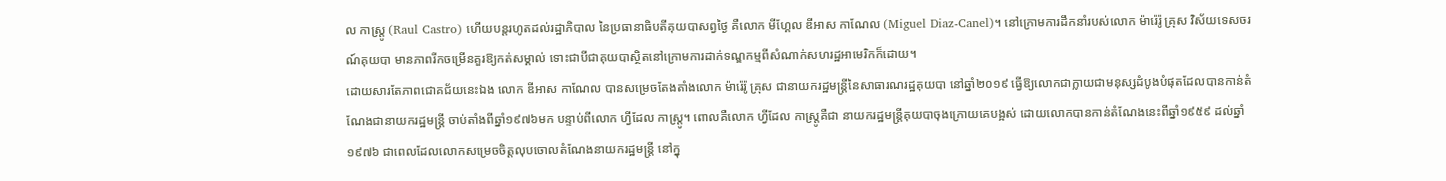ល កាស្ត្រូ (Raul Castro) ហើយបន្តរហូតដល់រដ្ឋាភិបាល នៃប្រធានាធិបតីគុយបាសព្វថ្ងៃ គឺលោក មីហ្គែល ឌីអាស កាណែល (Miguel Diaz-Canel)។ នៅក្រោមការដឹកនាំរបស់លោក ម៉ារ៉េរ៉ូ គ្រុស វិស័យទេសចរណ៍គុយបា មានភាពរីកចម្រើនគួរឱ្យកត់សម្គាល់ ទោះជាបីជាគុយបាស្ថិតនៅក្រោមការដាក់ទណ្ឌកម្មពីសំណាក់សហរដ្ឋអាមេរិកក៏ដោយ។
ដោយសារតែភាពជោគជ័យនេះឯង លោក ឌីអាស កាណែល បានសម្រេចតែងតាំងលោក ម៉ារ៉េរ៉ូ គ្រុស ជានាយករដ្ឋមន្ត្រីនៃសាធារណរដ្ឋគុយបា នៅឆ្នាំ២០១៩ ធ្វើឱ្យលោកជាក្លាយជាមនុស្សដំបូងបំផុតដែលបានកាន់តំណែងជានាយករដ្ឋមន្ត្រី ចាប់តាំងពីឆ្នាំ១៩៧៦មក បន្ទាប់ពីលោក ហ្វីដែល កាស្ត្រូ។ ពោលគឺលោក ហ្វីដែល កាស្ត្រូគឺជា នាយករដ្ឋមន្ត្រីគុយបាចុងក្រោយគេបង្អស់ ដោយលោកបានកាន់តំណែងនេះពីឆ្នាំ១៩៥៩ ដល់ឆ្នាំ១៩៧៦ ជាពេលដែលលោកសម្រេចចិត្តលុបចោលតំណែងនាយករដ្ឋមន្ត្រី នៅក្នុ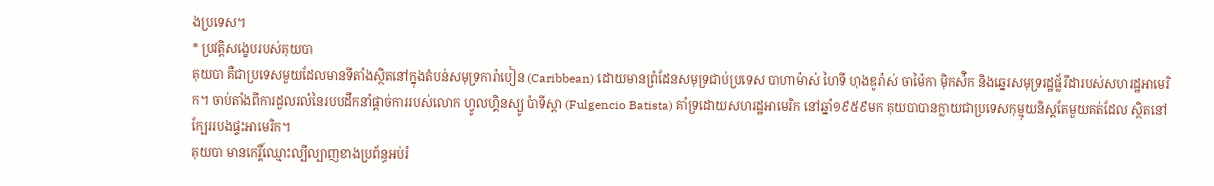ងប្រទេស។
* ប្រវត្តិសង្ខេបរបស់គុយបា
គុយបា គឺជាប្រទេសមួយដែលមានទីតាំងស្ថិតនៅក្នុងតំបន់សមុទ្រការ៉ាបៀន (Caribbean) ដោយមានព្រំដែនសមុទ្រជាប់ប្រទេស បាហាម៉ាស់ ហៃទី ហុងឌូរ៉ាស់ ចាម៉ៃកា ម៉ិកស៉ិក និងឆ្នេរសមុទ្ររដ្ឋផ្ល័រីដារបស់សហរដ្ឋអាមេរិក។ ចាប់តាំងពីការដួលរលំនៃរបបដឹកនាំផ្ដាច់ការរបស់លោក ហ្វូលហ្គិនស្យូ ប៉ាទីស្ដា (Fulgencio Batista) គាំទ្រដោយសហរដ្ឋអាមេរិក នៅឆ្នាំ១៩៥៩មក គុយបាបានក្លាយជាប្រទេសកុម្មុយនិស្ដតែមួយគត់ដែល ស្ថិតនៅក្បែររបងផ្ទះអាមេរិក។
គុយបា មានកេរ្តិ៍ឈ្មោះល្បីល្បាញខាងប្រព័ន្ធអប់រំ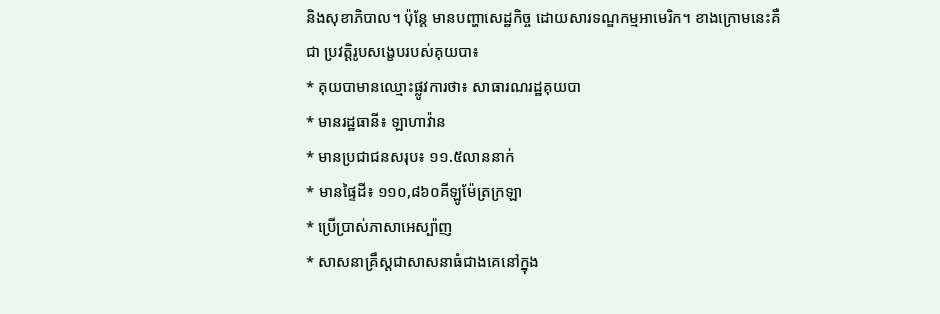និងសុខាភិបាល។ ប៉ុន្តែ មានបញ្ហាសេដ្ឋកិច្ច ដោយសារទណ្ឌកម្មអាមេរិក។ ខាងក្រោមនេះគឺជា ប្រវត្តិរូបសង្ខេបរបស់គុយបា៖
* គុយបាមានឈ្មោះផ្លូវការថា៖ សាធារណរដ្ឋគុយបា
* មានរដ្ឋធានី៖ ឡាហាវ៉ាន
* មានប្រជាជនសរុប៖ ១១.៥លាននាក់
* មានផ្ទៃដី៖ ១១០,៨៦០គីឡូម៉ែត្រក្រឡា
* ប្រើប្រាស់ភាសាអេស្ប៉ាញ
* សាសនាគ្រឹស្តជាសាសនាធំជាងគេនៅក្នុង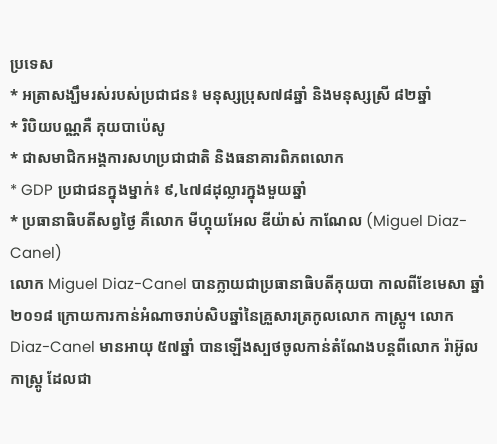ប្រទេស
* អត្រាសង្ឃឹមរស់របស់ប្រជាជន៖ មនុស្សប្រុស៧៨ឆ្នាំ និងមនុស្សស្រី ៨២ឆ្នាំ
* រិបិយបណ្ណគឺ គុយបាប៉េសូ
* ជាសមាជិកអង្គការសហប្រជាជាតិ និងធនាគារពិភពលោក
* GDP ប្រជាជនក្នុងម្នាក់៖ ៩,៤៧៨ដុល្លារក្នុងមួយឆ្នាំ
* ប្រធានាធិបតីសព្វថ្ងៃ គឺលោក មីហ្គុយអែល ឌីយ៉ាស់ កាណែល (Miguel Diaz-Canel)
លោក Miguel Diaz-Canel បានក្លាយជាប្រធានាធិបតីគុយបា កាលពីខែមេសា ឆ្នាំ២០១៨ ក្រោយការកាន់អំណាចរាប់សិបឆ្នាំនៃគ្រួសារត្រកូលលោក កាស្ត្រូ។ លោក Diaz-Canel មានអាយុ ៥៧ឆ្នាំ បានឡើងស្បថចូលកាន់តំណែងបន្តពីលោក រ៉ាអ៊ូល កាស្រ្តូ ដែលជា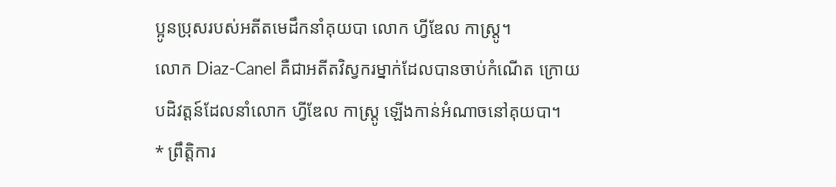ប្អូនប្រុសរបស់អតីតមេដឹកនាំគុយបា លោក ហ្វីឌែល កាស្ត្រូ។
លោក Diaz-Canel គឺជាអតីតវិស្វករម្នាក់ដែលបានចាប់កំណើត ក្រោយបដិវត្តន៍ដែលនាំលោក ហ្វីឌែល កាស្ត្រូ ឡើងកាន់អំណាចនៅគុយបា។
* ព្រឹត្តិការ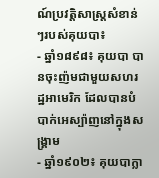ណ៍ប្រវត្តិសាស្ត្រសំខាន់ៗរបស់គុយបា៖
- ឆ្នាំ១៨៩៨៖ គុយបា បានចុះញ៉មជាមួយសហរដ្ឋអាមេរិក ដែលបានបំបាក់អេស្ប៉ាញនៅក្នុងសង្រ្គាម
- ឆ្នាំ១៩០២៖ គុយបាក្លា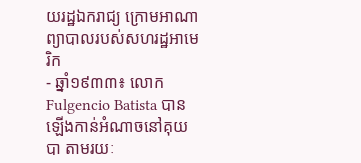យរដ្ឋឯករាជ្យ ក្រោមអាណាព្យាបាលរបស់សហរដ្ឋអាមេរិក
- ឆ្នាំ១៩៣៣៖ លោក Fulgencio Batista បានឡើងកាន់អំណាចនៅគុយបា តាមរយៈ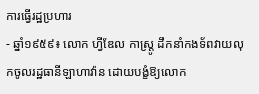ការធ្វើរដ្ឋប្រហារ
- ឆ្នាំ១៩៥៩៖ លោក ហ្វីឌែល កាស្ត្រូ ដឹកនាំកងទ័ពវាយលុកចូលរដ្ឋធានីឡាហាវ៉ាន ដោយបង្ខំឱ្យលោក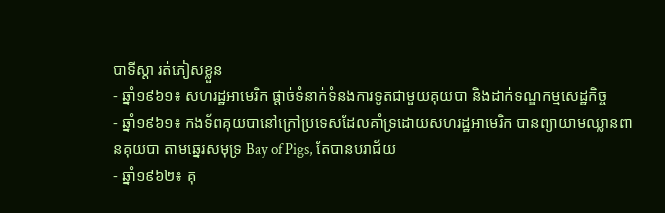បាទីស្ដា រត់ភៀសខ្លួន
- ឆ្នាំ១៩៦១៖ សហរដ្ឋអាមេរិក ផ្ដាច់ទំនាក់ទំនងការទូតជាមួយគុយបា និងដាក់ទណ្ឌកម្មសេដ្ឋកិច្ច
- ឆ្នាំ១៩៦១៖ កងទ័ពគុយបានៅក្រៅប្រទេសដែលគាំទ្រដោយសហរដ្ឋអាមេរិក បានព្យាយាមឈ្លានពានគុយបា តាមឆ្នេរសមុទ្រ Bay of Pigs, តែបានបរាជ័យ
- ឆ្នាំ១៩៦២៖ គុ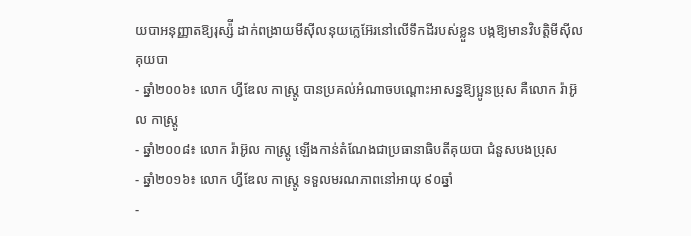យបាអនុញ្ញាតឱ្យរុស្ស៉ី ដាក់ពង្រាយមីស៊ីលនុយក្លេអ៊ែរនៅលើទឹកដីរបស់ខ្លួន បង្កឱ្យមានវិបត្តិមីស៊ីលគុយបា
- ឆ្នាំ២០០៦៖ លោក ហ្វីឌែល កាស្ត្រូ បានប្រគល់អំណាចបណ្ដោះអាសន្នឱ្យប្អូនប្រុស គឺលោក រ៉ាអ៊ូល កាស្ត្រូ
- ឆ្នាំ២០០៨៖ លោក រ៉ាអ៊ូល កាស្ត្រូ ឡើងកាន់តំណែងជាប្រធានាធិបតីគុយបា ជំនួសបងប្រុស
- ឆ្នាំ២០១៦៖ លោក ហ្វីឌែល កាស្ត្រូ ទទួលមរណភាពនៅអាយុ ៩០ឆ្នាំ
-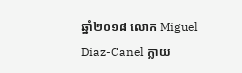ឆ្នាំ២០១៨ លោក Miguel Diaz-Canel ក្លាយ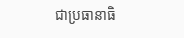ជាប្រធានាធិ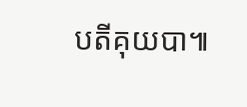បតីគុយបា៕